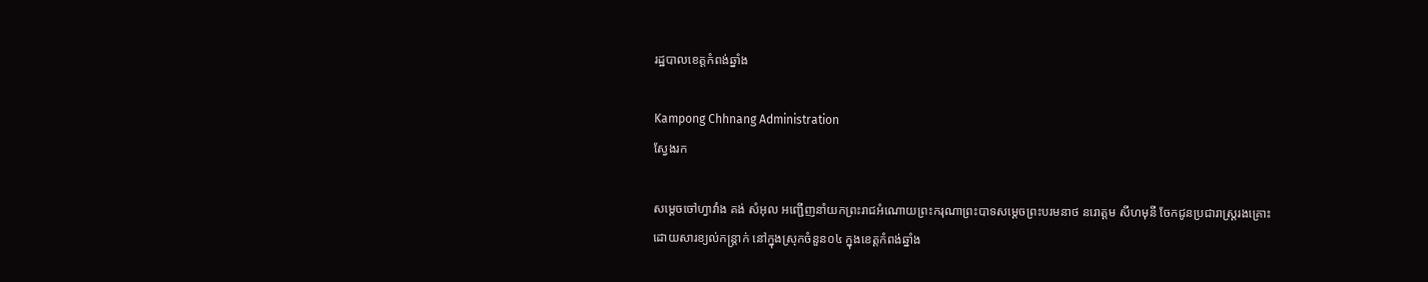រដ្ឋបាលខេត្តកំពង់ឆ្នាំង

Kampong Chhnang Administration
ស្វែងរក

សម្ដេចចៅហ្វាវាំង គង់ សំអុល អញ្ជើញនាំយកព្រះរាជអំណោយព្រះករុណាព្រះបាទសម្ដេចព្រះបរមនាថ នរោត្តម សីហមុនី ចែកជូនប្រជារាស្រ្តរងគ្រោះដោយសារខ្យល់កន្រ្តាក់ នៅក្នុងស្រុកចំនួន០៤ ក្នុងខេត្តកំពង់ឆ្នាំង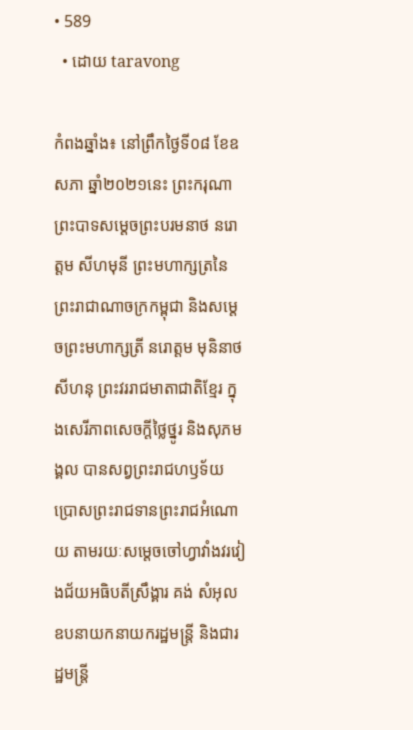• 589
  • ដោយ taravong

កំពងឆ្នាំង៖ នៅព្រឹកថ្ងៃទី០៨ ខែឧសភា ឆ្នាំ២០២១នេះ ព្រះករុណាព្រះបាទសម្ដេចព្រះបរមនាថ នរោត្តម សីហមុនី ព្រះមហាក្សត្រនៃព្រះរាជាណាចក្រកម្ពុជា និងសម្តេចព្រះមហាក្សត្រី នរោត្តម មុនិនាថ សីហនុ ព្រះវររាជមាតាជាតិខ្មែរ ក្នុងសេរីភាពសេចក្តីថ្លៃថ្នូរ និងសុភមង្គល បានសព្វព្រះរាជហឫទ័យ ប្រោសព្រះរាជទានព្រះរាជអំណោយ តាមរយៈសម្ដេចចៅហ្វាវាំងវរវៀងជ័យអធិបតីស្រឹង្គារ គង់ សំអុល ឧបនាយកនាយករដ្ឋមន្ត្រី និងជារដ្ឋមន្ដ្រី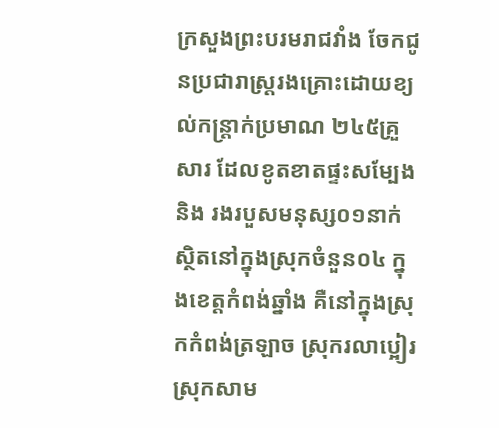ក្រសួងព្រះបរមរាជវាំង ចែកជូនប្រជារាស្រ្តរងគ្រោះដោយខ្យល់កន្រ្តាក់ប្រមាណ ២៤៥គ្រួសារ ដែលខូតខាតផ្ទះសម្បែង និង រងរបួសមនុស្ស០១នាក់ ស្ថិតនៅក្នុងស្រុកចំនួន០៤ ក្នុងខេត្តកំពង់ឆ្នាំង គឺនៅក្នុងស្រុកកំពង់ត្រឡាច ស្រុករលាប្អៀរ ស្រុកសាម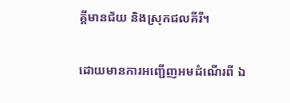គ្គីមានជ័យ និងស្រុកជលគីរី។

ដោយមានការអញ្ជើញអមដំណើរពី ឯ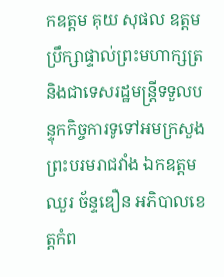កឧត្តម គុយ សុផល ឧត្តមប្រឹក្សាផ្ទាល់ព្រះមហាក្សត្រ និងជាទេសរដ្ឋមន្ត្រីទទួលបន្ទុកកិច្ចការទូទៅអមក្រសួងព្រះបរមរាជវាំង ឯកឧត្តម ឈួរ ច័ន្ទឌឿន អភិបាលខេត្តកំព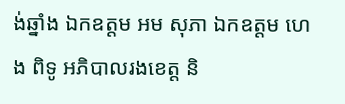ង់ឆ្នាំង ឯកឧត្តម អម សុភា ឯកឧត្តម ហេង ពិទូ អភិបាលរងខេត្ត និ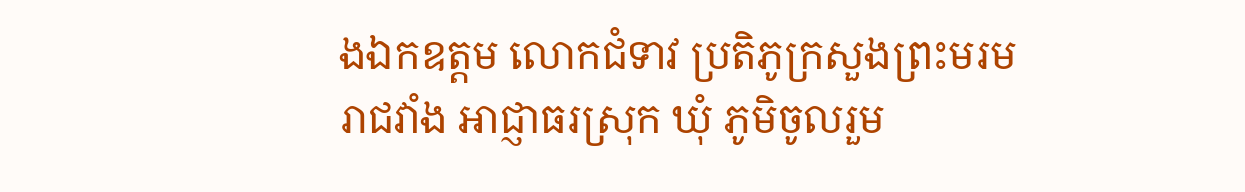ងឯកឧត្តម លោកជំទាវ ប្រតិភូក្រសួងព្រះមរមរាជវាំង អាជ្ញាធរស្រុក ឃុំ ភូមិចូលរួម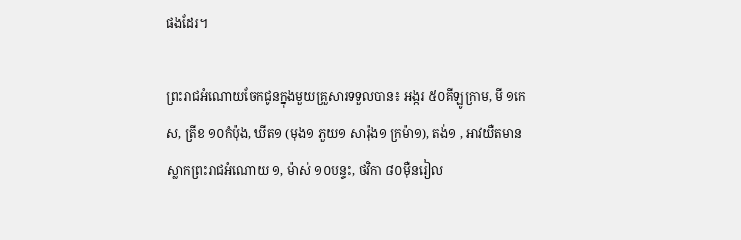ផងដែរ។

ព្រះរាជអំណោយចែកជូនក្នុងមួយគ្រួសារទទួលបាន៖ អង្ករ ៥០គីឡូក្រាម, មី ១កេស, ត្រីខ ១០កំប៉ុង, ឃីត១ (មុង១ ភួយ១ សារ៉ុង១ ក្រម៉ា១), តង់១ , អាវយឺតមានស្លាកព្រះរាជអំណោយ ១, ម៉ាស់ ១០បន្ទះ, ថវិកា ៨០ម៉ឺនរៀល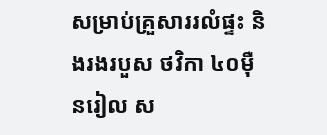សម្រាប់គ្រួសាររលំផ្ទះ និងរងរបួស ថវិកា ៤០ម៉ឺនរៀល ស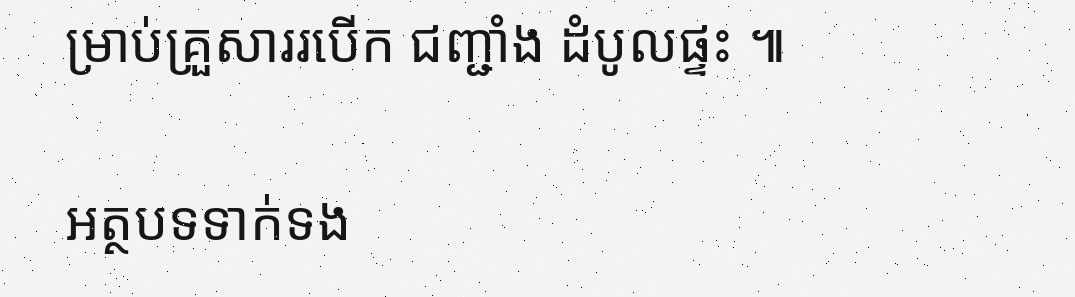ម្រាប់គ្រួសាររបើក ជញ្ជាំង ដំបូលផ្ទះ ៕

អត្ថបទទាក់ទង